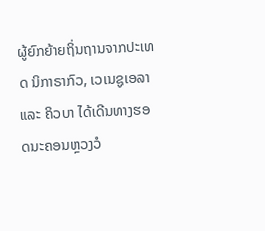ຜູ້ຍົກຍ້າຍຖິ່ນຖານຈາກປະເທດ ນິກາຣາກົວ, ເວເນຊູເອລາ ແລະ ຄິວບາ ໄດ້ເດີນທາງຮອດນະຄອນຫຼວງວໍ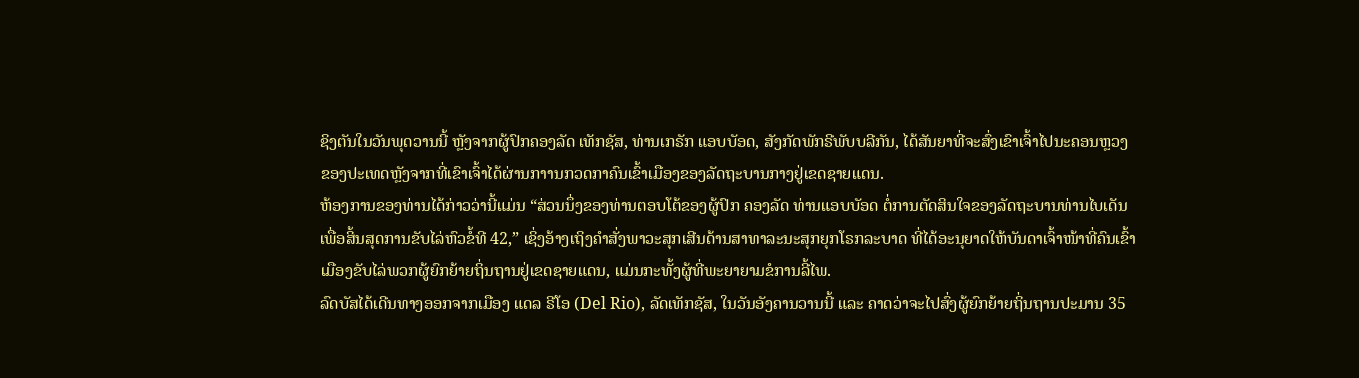ຊິງຕັນໃນວັນພຸດວານນີ້ ຫຼັງຈາກຜູ້ປົກຄອງລັດ ເທັກຊັສ, ທ່ານເກຣັກ ແອບບັອດ, ສັງກັດພັກຣີພັບບລີກັນ, ໄດ້ສັນຍາທີ່ຈະສົ່ງເຂົາເຈົ້າໄປນະຄອນຫຼວງຂອງປະເທດຫຼັງຈາກທີ່ເຂົາເຈົ້າໄດ້ຜ່ານກາານກວດກາຄົນເຂົ້າເມືອງຂອງລັດຖະບານກາງຢູ່ເຂດຊາຍແດນ.
ຫ້ອງການຂອງທ່ານໄດ້ກ່າວວ່ານີ້ແມ່ນ “ສ່ວນນຶ່ງຂອງທ່ານຕອບໂຕ້ຂອງຜູ້ປົກ ຄອງລັດ ທ່ານແອບບັອດ ຕໍ່ການຕັດສິນໃຈຂອງລັດຖະບານທ່ານໄບເດັນເພື່ອສິ້ນສຸດການຂັບໄລ່ຫົວຂໍ້ທີ 42,” ເຊິ່ງອ້າງເຖິງຄຳສັ່ງພາວະສຸກເສີນດ້ານສາທາລະນະສຸກຍຸກໂຣກລະບາດ ທີ່ໄດ້ອະນຸຍາດໃຫ້ບັນດາເຈົ້າໜ້າທີ່ຄົນເຂົ້າເມືອງຂັບໄລ່ພວກຜູ້ຍົກຍ້າຍຖິ່ນຖານຢູ່ເຂດຊາຍແດນ, ແມ່ນກະທັ້ງຜູ້ທີ່ພະຍາຍາມຂໍການລີ້ໄພ.
ລົດບັສໄດ້ເດີນທາງອອກຈາກເມືອງ ແດລ ຣີໂອ (Del Rio), ລັດເທັກຊັສ, ໃນວັນອັງຄານວານນີ້ ແລະ ຄາດວ່າຈະໄປສົ່ງຜູ້ຍົກຍ້າຍຖິ່ນຖານປະມານ 35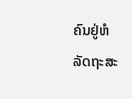ຄົນຢູ່ຫໍລັດຖະສະ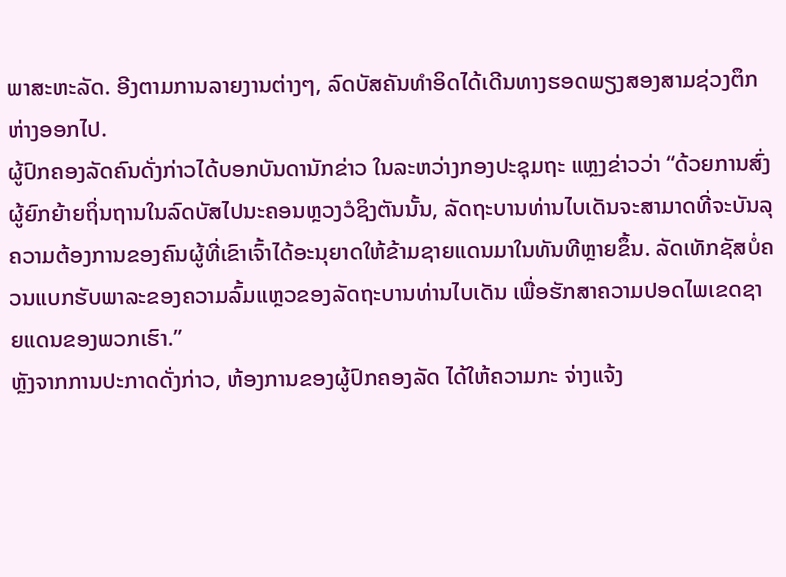ພາສະຫະລັດ. ອີງຕາມການລາຍງານຕ່າງໆ, ລົດບັສຄັນທຳອິດໄດ້ເດີນທາງຮອດພຽງສອງສາມຊ່ວງຕຶກຫ່າງອອກໄປ.
ຜູ້ປົກຄອງລັດຄົນດັ່ງກ່າວໄດ້ບອກບັນດານັກຂ່າວ ໃນລະຫວ່າງກອງປະຊຸມຖະ ແຫຼງຂ່າວວ່າ “ດ້ວຍການສົ່ງຜູ້ຍົກຍ້າຍຖິ່ນຖານໃນລົດບັສໄປນະຄອນຫຼວງວໍຊິງຕັນນັ້ນ, ລັດຖະບານທ່ານໄບເດັນຈະສາມາດທີ່ຈະບັນລຸຄວາມຕ້ອງການຂອງຄົນຜູ້ທີ່ເຂົາເຈົ້າໄດ້ອະນຸຍາດໃຫ້ຂ້າມຊາຍແດນມາໃນທັນທີຫຼາຍຂຶ້ນ. ລັດເທັກຊັສບໍ່ຄວນແບກຮັບພາລະຂອງຄວາມລົ້ມແຫຼວຂອງລັດຖະບານທ່ານໄບເດັນ ເພື່ອຮັກສາຄວາມປອດໄພເຂດຊາຍແດນຂອງພວກເຮົາ.”
ຫຼັງຈາກການປະກາດດັ່ງກ່າວ, ຫ້ອງການຂອງຜູ້ປົກຄອງລັດ ໄດ້ໃຫ້ຄວາມກະ ຈ່າງແຈ້ງ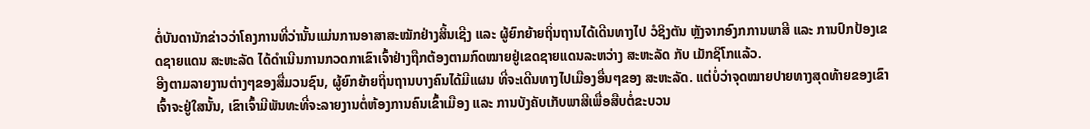ຕໍ່ບັນດານັກຂ່າວວ່າໂຄງການທີ່ວ່ານັ້ນແມ່ນການອາສາສະໝັກຢ່າງສິ້ນເຊີງ ແລະ ຜູ້ຍົກຍ້າຍຖິ່ນຖານໄດ້ເດີນທາງໄປ ວໍຊິງຕັນ ຫຼັງຈາກອົງກການພາສີ ແລະ ການປົກປ້ອງເຂດຊາຍແດນ ສະຫະລັດ ໄດ້ດຳເນີນການກວດກາເຂົາເຈົ້າຢ່າງຖືກຕ້ອງຕາມກົດໝາຍຢູ່ເຂດຊາຍແດນລະຫວ່າງ ສະຫະລັດ ກັບ ເມັກຊິໂກແລ້ວ.
ອີງຕາມລາຍງານຕ່າງໆຂອງສື່ມວນຊົນ, ຜູ້ຍົກຍ້າຍຖິ່ນຖານບາງຄົນໄດ້ມີແຜນ ທີ່ຈະເດີນທາງໄປເມືອງອື່ນໆຂອງ ສະຫະລັດ. ແຕ່ບໍ່ວ່າຈຸດໝາຍປາຍທາງສຸດທ້າຍຂອງເຂົາເຈົ້າຈະຢູ່ໃສນັ້ນ, ເຂົາເຈົ້າມີພັນທະທີ່ຈະລາຍງານຕໍ່ຫ້ອງການຄົນເຂົ້າເມືອງ ແລະ ການບັງຄັບເກັບພາສີເພື່ອສືບຕໍ່ຂະບວນ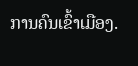ການຄົນເຂົ້າເມືອງ.